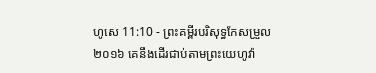ហូសេ 11:10 - ព្រះគម្ពីរបរិសុទ្ធកែសម្រួល ២០១៦ គេនឹងដើរជាប់តាមព្រះយេហូវ៉ា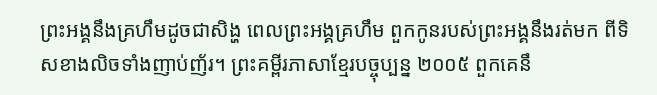ព្រះអង្គនឹងគ្រហឹមដូចជាសិង្ហ ពេលព្រះអង្គគ្រហឹម ពួកកូនរបស់ព្រះអង្គនឹងរត់មក ពីទិសខាងលិចទាំងញាប់ញ័រ។ ព្រះគម្ពីរភាសាខ្មែរបច្ចុប្បន្ន ២០០៥ ពួកគេនឹ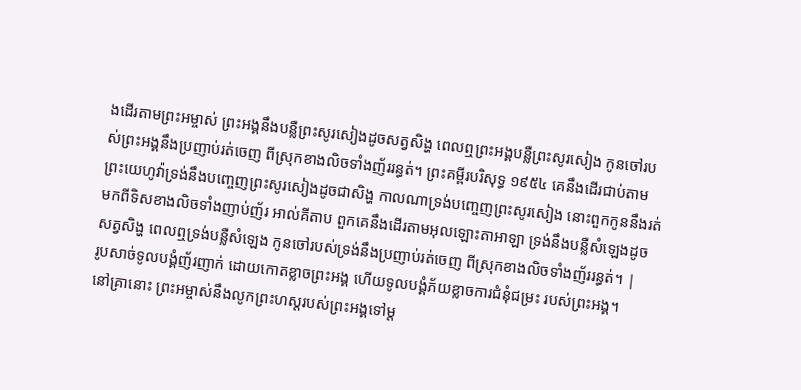ងដើរតាមព្រះអម្ចាស់ ព្រះអង្គនឹងបន្លឺព្រះសូរសៀងដូចសត្វសិង្ហ ពេលឮព្រះអង្គបន្លឺព្រះសូរសៀង កូនចៅរបស់ព្រះអង្គនឹងប្រញាប់រត់ចេញ ពីស្រុកខាងលិចទាំងញ័ររន្ធត់។ ព្រះគម្ពីរបរិសុទ្ធ ១៩៥៤ គេនឹងដើរជាប់តាមព្រះយេហូវ៉ាទ្រង់នឹងបញ្ចេញព្រះសូរសៀងដូចជាសិង្ហ កាលណាទ្រង់បញ្ចេញព្រះសូរសៀង នោះពួកកូននឹងរត់មកពីទិសខាងលិចទាំងញាប់ញ័រ អាល់គីតាប ពួកគេនឹងដើរតាមអុលឡោះតាអាឡា ទ្រង់នឹងបន្លឺសំឡេងដូចសត្វសិង្ហ ពេលឮទ្រង់បន្លឺសំឡេង កូនចៅរបស់ទ្រង់នឹងប្រញាប់រត់ចេញ ពីស្រុកខាងលិចទាំងញ័ររន្ធត់។ |
រូបសាច់ទូលបង្គំញ័រញាក់ ដោយកោតខ្លាចព្រះអង្គ ហើយទូលបង្គំភ័យខ្លាចការជំនុំជម្រះ របស់ព្រះអង្គ។
នៅគ្រានោះ ព្រះអម្ចាស់នឹងលូកព្រះហស្តរបស់ព្រះអង្គទៅម្ត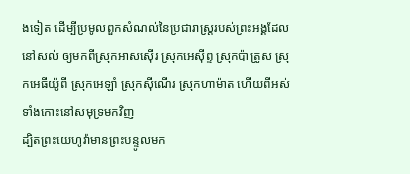ងទៀត ដើម្បីប្រមូលពួកសំណល់នៃប្រជារាស្ត្ររបស់ព្រះអង្គដែលនៅសល់ ឲ្យមកពីស្រុកអាសស៊ើរ ស្រុកអេស៊ីព្ទ ស្រុកប៉ាត្រូស ស្រុកអេធីយ៉ូពី ស្រុកអេឡាំ ស្រុកស៊ីណើរ ស្រុកហាម៉ាត ហើយពីអស់ទាំងកោះនៅសមុទ្រមកវិញ
ដ្បិតព្រះយេហូវ៉ាមានព្រះបន្ទូលមក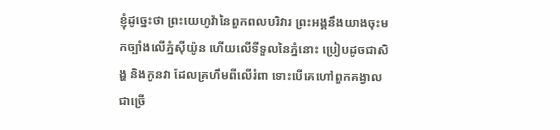ខ្ញុំដូច្នេះថា ព្រះយេហូវ៉ានៃពួកពលបរិវារ ព្រះអង្គនឹងយាងចុះមកច្បាំងលើភ្នំស៊ីយ៉ូន ហើយលើទីទួលនៃភ្នំនោះ ប្រៀបដូចជាសិង្ហ និងកូនវា ដែលគ្រហឹមពីលើរំពា ទោះបើគេហៅពួកគង្វាលជាច្រើ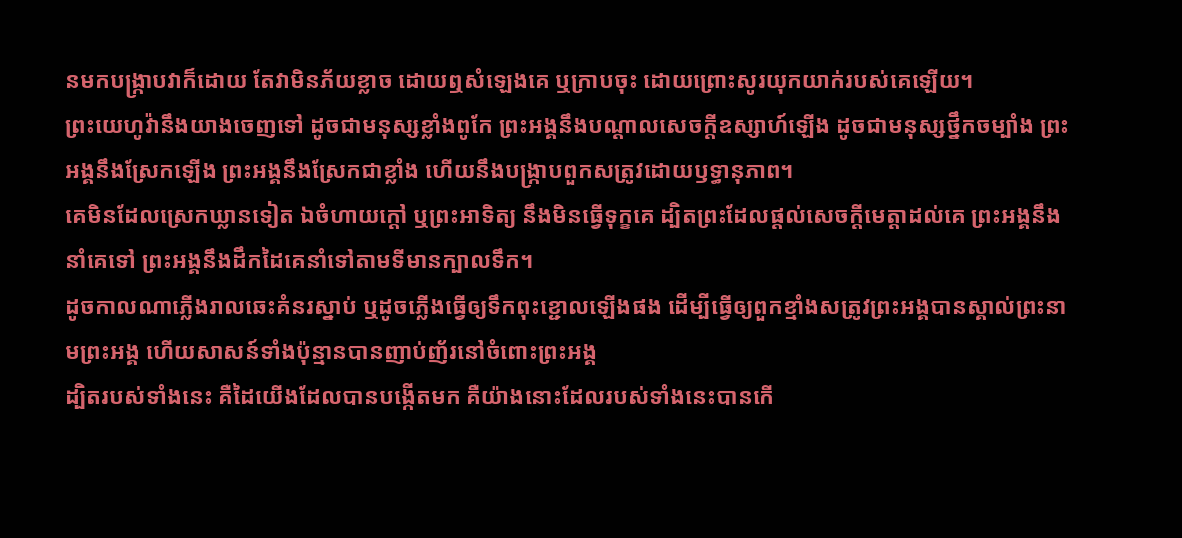នមកបង្ក្រាបវាក៏ដោយ តែវាមិនភ័យខ្លាច ដោយឮសំឡេងគេ ឬក្រាបចុះ ដោយព្រោះសូរយុកយាក់របស់គេឡើយ។
ព្រះយេហូវ៉ានឹងយាងចេញទៅ ដូចជាមនុស្សខ្លាំងពូកែ ព្រះអង្គនឹងបណ្ដាលសេចក្ដីឧស្សាហ៍ឡើង ដូចជាមនុស្សថ្នឹកចម្បាំង ព្រះអង្គនឹងស្រែកឡើង ព្រះអង្គនឹងស្រែកជាខ្លាំង ហើយនឹងបង្ក្រាបពួកសត្រូវដោយឫទ្ធានុភាព។
គេមិនដែលស្រេកឃ្លានទៀត ឯចំហាយក្តៅ ឬព្រះអាទិត្យ នឹងមិនធ្វើទុក្ខគេ ដ្បិតព្រះដែលផ្តល់សេចក្ដីមេត្តាដល់គេ ព្រះអង្គនឹងនាំគេទៅ ព្រះអង្គនឹងដឹកដៃគេនាំទៅតាមទីមានក្បាលទឹក។
ដូចកាលណាភ្លើងរាលឆេះគំនរស្នាប់ ឬដូចភ្លើងធ្វើឲ្យទឹកពុះខ្ជោលឡើងផង ដើម្បីធ្វើឲ្យពួកខ្មាំងសត្រូវព្រះអង្គបានស្គាល់ព្រះនាមព្រះអង្គ ហើយសាសន៍ទាំងប៉ុន្មានបានញាប់ញ័រនៅចំពោះព្រះអង្គ
ដ្បិតរបស់ទាំងនេះ គឺដៃយើងដែលបានបង្កើតមក គឺយ៉ាងនោះដែលរបស់ទាំងនេះបានកើ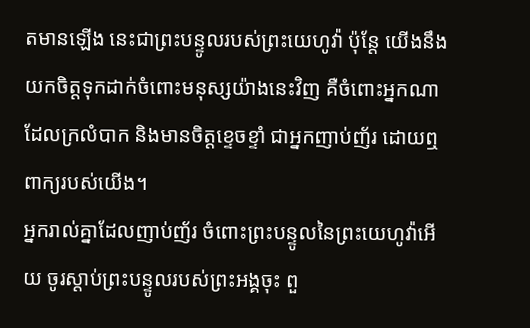តមានឡើង នេះជាព្រះបន្ទូលរបស់ព្រះយេហូវ៉ា ប៉ុន្តែ យើងនឹងយកចិត្តទុកដាក់ចំពោះមនុស្សយ៉ាងនេះវិញ គឺចំពោះអ្នកណាដែលក្រលំបាក និងមានចិត្តខ្ទេចខ្ទាំ ជាអ្នកញាប់ញ័រ ដោយឮពាក្យរបស់យើង។
អ្នករាល់គ្នាដែលញាប់ញ័រ ចំពោះព្រះបន្ទូលនៃព្រះយេហូវ៉ាអើយ ចូរស្តាប់ព្រះបន្ទូលរបស់ព្រះអង្គចុះ ពួ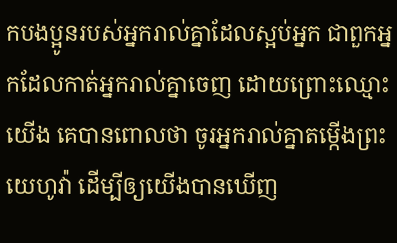កបងប្អូនរបស់អ្នករាល់គ្នាដែលស្អប់អ្នក ជាពួកអ្នកដែលកាត់អ្នករាល់គ្នាចេញ ដោយព្រោះឈ្មោះយើង គេបានពោលថា ចូរអ្នករាល់គ្នាតម្កើងព្រះយេហូវ៉ា ដើម្បីឲ្យយើងបានឃើញ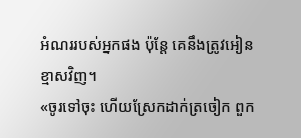អំណររបស់អ្នកផង ប៉ុន្តែ គេនឹងត្រូវអៀនខ្មាសវិញ។
«ចូរទៅចុះ ហើយស្រែកដាក់ត្រចៀក ពួក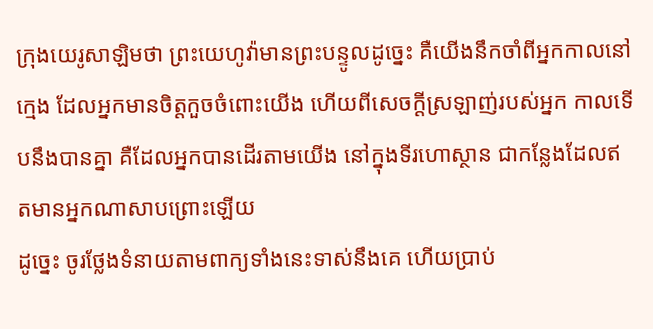ក្រុងយេរូសាឡិមថា ព្រះយេហូវ៉ាមានព្រះបន្ទូលដូច្នេះ គឺយើងនឹកចាំពីអ្នកកាលនៅក្មេង ដែលអ្នកមានចិត្តកួចចំពោះយើង ហើយពីសេចក្ដីស្រឡាញ់របស់អ្នក កាលទើបនឹងបានគ្នា គឺដែលអ្នកបានដើរតាមយើង នៅក្នុងទីរហោស្ថាន ជាកន្លែងដែលឥតមានអ្នកណាសាបព្រោះឡើយ
ដូច្នេះ ចូរថ្លែងទំនាយតាមពាក្យទាំងនេះទាស់នឹងគេ ហើយប្រាប់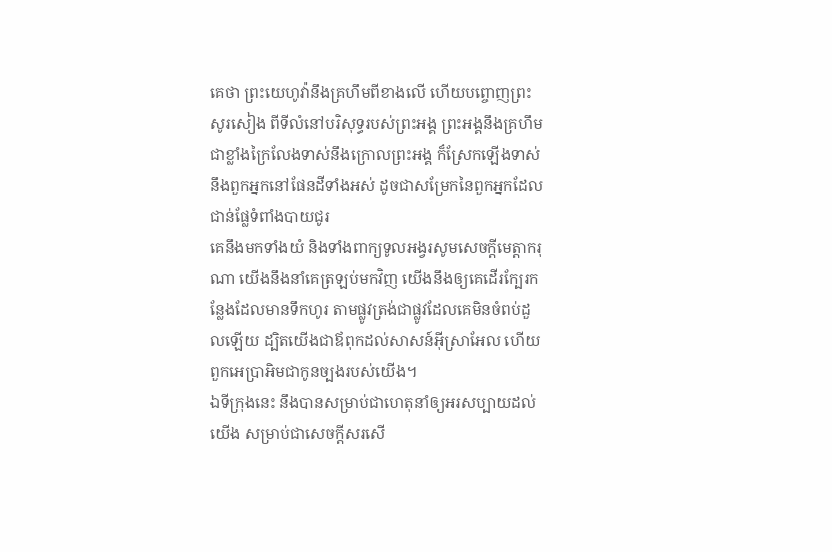គេថា ព្រះយេហូវ៉ានឹងគ្រហឹមពីខាងលើ ហើយបព្ចោញព្រះសូរសៀង ពីទីលំនៅបរិសុទ្ធរបស់ព្រះអង្គ ព្រះអង្គនឹងគ្រហឹមជាខ្លាំងក្រៃលែងទាស់នឹងក្រោលព្រះអង្គ ក៏ស្រែកឡើងទាស់នឹងពួកអ្នកនៅផែនដីទាំងអស់ ដូចជាសម្រែកនៃពួកអ្នកដែលជាន់ផ្លែទំពាំងបាយជូរ
គេនឹងមកទាំងយំ និងទាំងពាក្យទូលអង្វរសូមសេចក្ដីមេត្តាករុណា យើងនឹងនាំគេត្រឡប់មកវិញ យើងនឹងឲ្យគេដើរក្បែរកន្លែងដែលមានទឹកហូរ តាមផ្លូវត្រង់ជាផ្លូវដែលគេមិនចំពប់ដួលឡើយ ដ្បិតយើងជាឪពុកដល់សាសន៍អ៊ីស្រាអែល ហើយពួកអេប្រាអិមជាកូនច្បងរបស់យើង។
ឯទីក្រុងនេះ នឹងបានសម្រាប់ជាហេតុនាំឲ្យអរសប្បាយដល់យើង សម្រាប់ជាសេចក្ដីសរសើ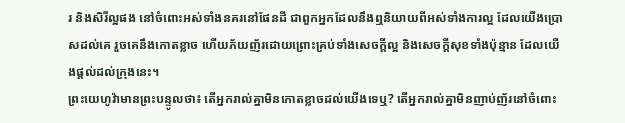រ និងសិរីល្អផង នៅចំពោះអស់ទាំងនគរនៅផែនដី ជាពួកអ្នកដែលនឹងឮនិយាយពីអស់ទាំងការល្អ ដែលយើងប្រោសដល់គេ រួចគេនឹងកោតខ្លាច ហើយភ័យញ័រដោយព្រោះគ្រប់ទាំងសេចក្ដីល្អ និងសេចក្ដីសុខទាំងប៉ុន្មាន ដែលយើងផ្តល់ដល់ក្រុងនេះ។
ព្រះយេហូវ៉ាមានព្រះបន្ទូលថា៖ តើអ្នករាល់គ្នាមិនកោតខ្លាចដល់យើងទេឬ? តើអ្នករាល់គ្នាមិនញាប់ញ័រនៅចំពោះ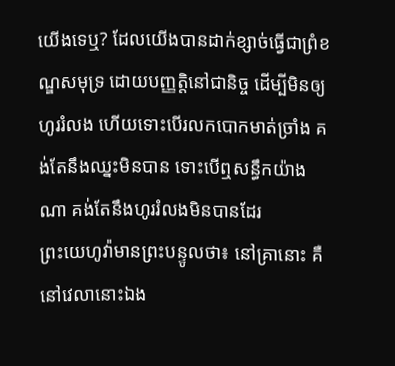យើងទេឬ? ដែលយើងបានដាក់ខ្សាច់ធ្វើជាព្រំខណ្ឌសមុទ្រ ដោយបញ្ញត្តិនៅជានិច្ច ដើម្បីមិនឲ្យហូររំលង ហើយទោះបើរលកបោកមាត់ច្រាំង គង់តែនឹងឈ្នះមិនបាន ទោះបើឮសន្ធឹកយ៉ាងណា គង់តែនឹងហូររំលងមិនបានដែរ
ព្រះយេហូវ៉ាមានព្រះបន្ទូលថា៖ នៅគ្រានោះ គឺនៅវេលានោះឯង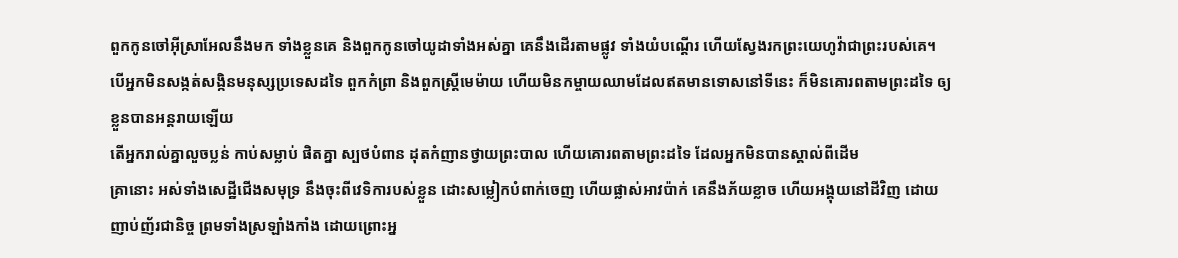ពួកកូនចៅអ៊ីស្រាអែលនឹងមក ទាំងខ្លួនគេ និងពួកកូនចៅយូដាទាំងអស់គ្នា គេនឹងដើរតាមផ្លូវ ទាំងយំបណ្តើរ ហើយស្វែងរកព្រះយេហូវ៉ាជាព្រះរបស់គេ។
បើអ្នកមិនសង្កត់សង្កិនមនុស្សប្រទេសដទៃ ពួកកំព្រា និងពួកស្ត្រីមេម៉ាយ ហើយមិនកម្ចាយឈាមដែលឥតមានទោសនៅទីនេះ ក៏មិនគោរពតាមព្រះដទៃ ឲ្យខ្លួនបានអន្តរាយឡើយ
តើអ្នករាល់គ្នាលួចប្លន់ កាប់សម្លាប់ ផិតគ្នា ស្បថបំពាន ដុតកំញានថ្វាយព្រះបាល ហើយគោរពតាមព្រះដទៃ ដែលអ្នកមិនបានស្គាល់ពីដើម
គ្រានោះ អស់ទាំងសេដ្ឋីជើងសមុទ្រ នឹងចុះពីវេទិការបស់ខ្លួន ដោះសម្លៀកបំពាក់ចេញ ហើយផ្លាស់អាវប៉ាក់ គេនឹងភ័យខ្លាច ហើយអង្គុយនៅដីវិញ ដោយញាប់ញ័រជានិច្ច ព្រមទាំងស្រឡាំងកាំង ដោយព្រោះអ្ន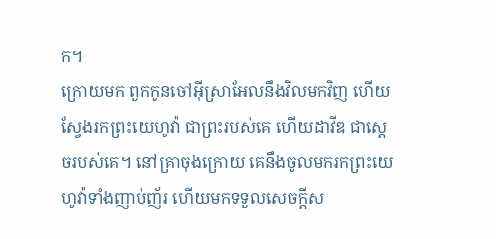ក។
ក្រោយមក ពួកកូនចៅអ៊ីស្រាអែលនឹងវិលមកវិញ ហើយស្វែងរកព្រះយេហូវ៉ា ជាព្រះរបស់គេ ហើយដាវីឌ ជាស្តេចរបស់គេ។ នៅគ្រាចុងក្រោយ គេនឹងចូលមករកព្រះយេហូវ៉ាទាំងញាប់ញ័រ ហើយមកទទួលសេចក្ដីស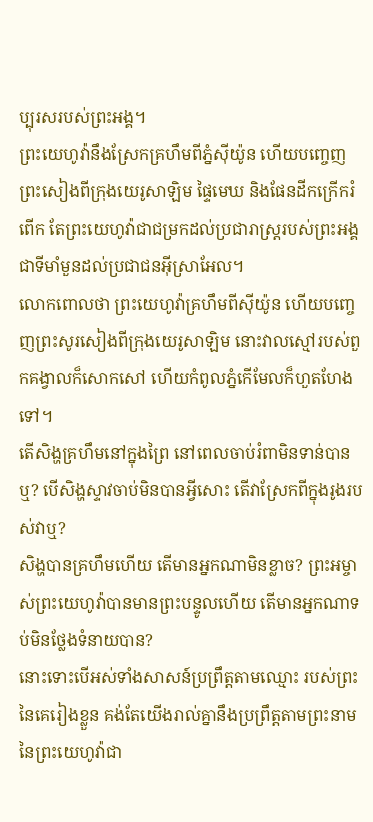ប្បុរសរបស់ព្រះអង្គ។
ព្រះយេហូវ៉ានឹងស្រែកគ្រហឹមពីភ្នំស៊ីយ៉ូន ហើយបញ្ចេញព្រះសៀងពីក្រុងយេរូសាឡិម ផ្ទៃមេឃ និងផែនដីកក្រើករំពើក តែព្រះយេហូវ៉ាជាជម្រកដល់ប្រជារាស្ត្ររបស់ព្រះអង្គ ជាទីមាំមួនដល់ប្រជាជនអ៊ីស្រាអែល។
លោកពោលថា ព្រះយេហូវ៉ាគ្រហឹមពីស៊ីយ៉ូន ហើយបញ្ចេញព្រះសូរសៀងពីក្រុងយេរូសាឡិម នោះវាលស្មៅរបស់ពួកគង្វាលក៏សោកសៅ ហើយកំពូលភ្នំកើមែលក៏ហួតហែងទៅ។
តើសិង្ហគ្រហឹមនៅក្នុងព្រៃ នៅពេលចាប់រំពាមិនទាន់បានឬ? បើសិង្ហស្ទាវចាប់មិនបានអ្វីសោះ តើវាស្រែកពីក្នុងរូងរបស់វាឬ?
សិង្ហបានគ្រហឹមហើយ តើមានអ្នកណាមិនខ្លាច? ព្រះអម្ចាស់ព្រះយេហូវ៉ាបានមានព្រះបន្ទូលហើយ តើមានអ្នកណាទប់មិនថ្លែងទំនាយបាន?
នោះទោះបើអស់ទាំងសាសន៍ប្រព្រឹត្តតាមឈ្មោះ របស់ព្រះនៃគេរៀងខ្លួន គង់តែយើងរាល់គ្នានឹងប្រព្រឹត្តតាមព្រះនាម នៃព្រះយេហូវ៉ាជា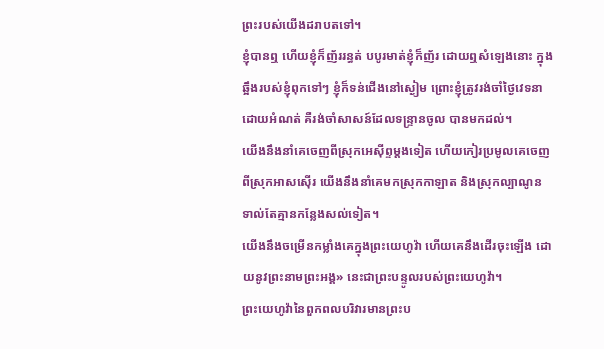ព្រះរបស់យើងដរាបតទៅ។
ខ្ញុំបានឮ ហើយខ្ញុំក៏ញ័ររន្ធត់ បបូរមាត់ខ្ញុំក៏ញ័រ ដោយឮសំឡេងនោះ ក្នុងឆ្អឹងរបស់ខ្ញុំពុកទៅៗ ខ្ញុំក៏ទន់ជើងនៅស្ងៀម ព្រោះខ្ញុំត្រូវរង់ចាំថ្ងៃវេទនាដោយអំណត់ គឺរង់ចាំសាសន៍ដែលទន្ទ្រានចូល បានមកដល់។
យើងនឹងនាំគេចេញពីស្រុកអេស៊ីព្ទម្តងទៀត ហើយកៀរប្រមូលគេចេញពីស្រុកអាសស៊ើរ យើងនឹងនាំគេមកស្រុកកាឡាត និងស្រុកល្បាណូន ទាល់តែគ្មានកន្លែងសល់ទៀត។
យើងនឹងចម្រើនកម្លាំងគេក្នុងព្រះយេហូវ៉ា ហើយគេនឹងដើរចុះឡើង ដោយនូវព្រះនាមព្រះអង្គ» នេះជាព្រះបន្ទូលរបស់ព្រះយេហូវ៉ា។
ព្រះយេហូវ៉ានៃពួកពលបរិវារមានព្រះប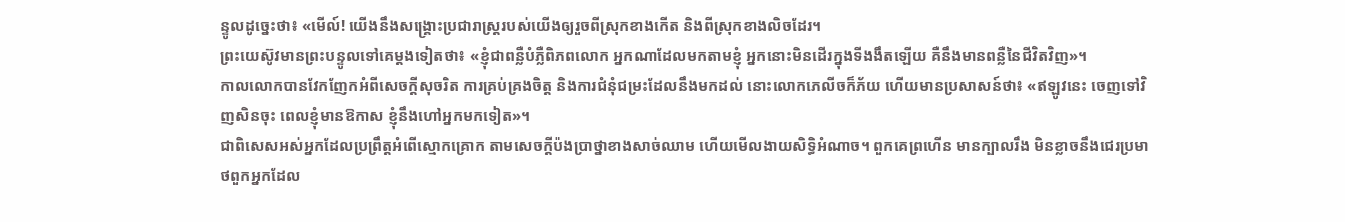ន្ទូលដូច្នេះថា៖ «មើល៍! យើងនឹងសង្គ្រោះប្រជារាស្ត្ររបស់យើងឲ្យរួចពីស្រុកខាងកើត និងពីស្រុកខាងលិចដែរ។
ព្រះយេស៊ូវមានព្រះបន្ទូលទៅគេម្តងទៀតថា៖ «ខ្ញុំជាពន្លឺបំភ្លឺពិភពលោក អ្នកណាដែលមកតាមខ្ញុំ អ្នកនោះមិនដើរក្នុងទីងងឹតឡើយ គឺនឹងមានពន្លឺនៃជីវិតវិញ»។
កាលលោកបានវែកញែកអំពីសេចក្តីសុចរិត ការគ្រប់គ្រងចិត្ត និងការជំនុំជម្រះដែលនឹងមកដល់ នោះលោកភេលីចក៏ភ័យ ហើយមានប្រសាសន៍ថា៖ «ឥឡូវនេះ ចេញទៅវិញសិនចុះ ពេលខ្ញុំមានឱកាស ខ្ញុំនឹងហៅអ្នកមកទៀត»។
ជាពិសេសអស់អ្នកដែលប្រព្រឹត្តអំពើស្មោកគ្រោក តាមសេចក្ដីប៉ងប្រាថ្នាខាងសាច់ឈាម ហើយមើលងាយសិទ្ធិអំណាច។ ពួកគេព្រហើន មានក្បាលរឹង មិនខ្លាចនឹងជេរប្រមាថពួកអ្នកដែល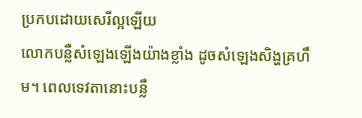ប្រកបដោយសេរីល្អឡើយ
លោកបន្លឺសំឡេងឡើងយ៉ាងខ្លាំង ដូចសំឡេងសិង្ហគ្រហឹម។ ពេលទេវតានោះបន្លឺ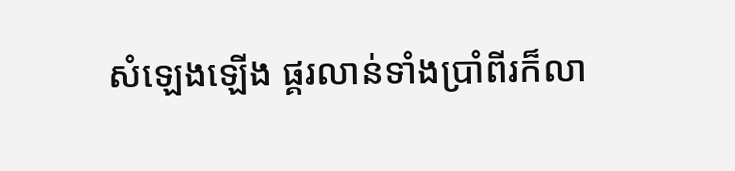សំឡេងឡើង ផ្គរលាន់ទាំងប្រាំពីរក៏លា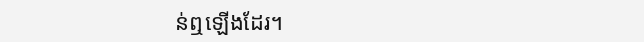ន់ឮឡើងដែរ។